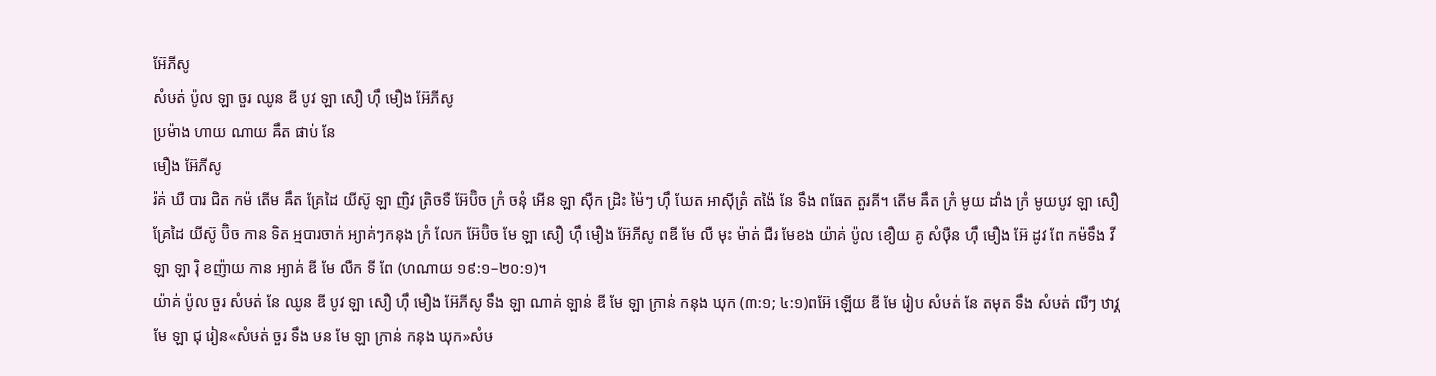អ៊ែភីសូ
សំឞត់ ប៉ូល ឡា ចួរ ឈូន ឌី បូវ ឡា សឿ ហ៊ឹ មឿង អ៊ែភីសូ
ប្រម៉ាង ហាយ ណាយ ឝឹត ផាប់ នែ
មឿង អ៊ែភីសូ
រ៉គ់ ឃឺ បារ ជិត កម៉ តើម ឝឹត គ្រែដៃ យីស៊ូ ឡា ញិវ ត្រិចទឺ អ៊ែប៊ិច ក្រំ ចនុំ អើន ឡា ស៊ឺក ដ្រិះ ម៉ៃៗ ហ៊ឹ ឃែត អាស៊ីត្រំ តង៉ៃ នែ ទឹង ពធែត តួរគី។ តើម ឝឹត ក្រំ មូយ ដាំង ក្រំ មូយបូវ ឡា សឿ គ្រែដៃ យីស៊ូ ប៊ិច កាន ទិត អ្មបារចាក់ អ្យាគ់ៗកនុង ក្រំ លែក អ៊ែប៊ិច មែ ឡា សឿ ហ៊ឹ មឿង អ៊ែភីសូ ពឌី មែ លឺ មុះ ម៉ាត់ ជឺរ មែខង យ៉ាគ់ ប៉ូល ខឿយ គូ សំឞ៊ឺន ហ៊ឹ មឿង អ៊ែ ដូវ ពែ កម៉ទឹង វីឡា ឡា រ៉ិ ខញ៉ាយ កាន អ្យាគ់ ឌី មែ លឺក ទី ពែ (ហណាយ ១៩:១–២០:១)។
យ៉ាគ់ ប៉ូល ចួរ សំឞត់ នែ ឈូន ឌី បូវ ឡា សឿ ហ៊ឹ មឿង អ៊ែភីសូ ទឹង ឡា ណាគ់ ឡាន់ ឌី មែ ឡា ក្រាន់ កនុង ឃុក (៣:១; ៤:១)ពអ៊ែ ឡើយ ឌី មែ រៀប សំឞត់ នែ តមុត ទឹង សំឞត់ ឍឺៗ ឋាវ្គមែ ឡា ជុ រៀន«សំឞត់ ចួរ ទឹង ឞន មែ ឡា ក្រាន់ កនុង ឃុក»សំឞ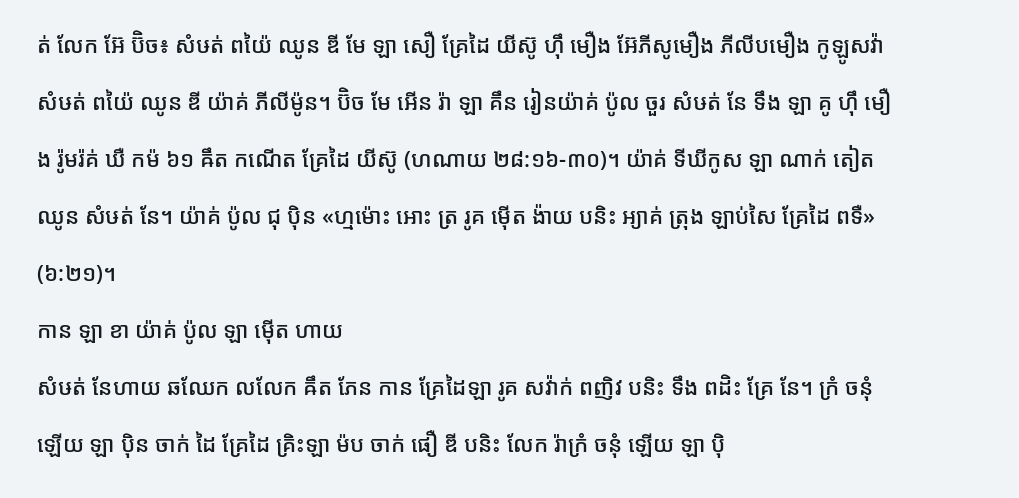ត់ លែក អ៊ែ ប៊ិច៖ សំឞត់ ពយ៉ៃ ឈូន ឌី មែ ឡា សឿ គ្រែដៃ យីស៊ូ ហ៊ឹ មឿង អ៊ែភីសូមឿង ភីលីបមឿង កូឡូសវ៉ា សំឞត់ ពយ៉ៃ ឈូន ឌី យ៉ាគ់ ភីលីម៉ូន។ ប៊ិច មែ អើន រ៉ា ឡា គឹន រៀនយ៉ាគ់ ប៉ូល ចួរ សំឞត់ នែ ទឹង ឡា គូ ហ៊ឹ មឿង រ៉ូមរ៉គ់ ឃឺ កម៉ ៦១ ឝឹត កណើត គ្រែដៃ យីស៊ូ (ហណាយ ២៨:១៦-៣០)។ យ៉ាគ់ ទីឃីកូស ឡា ណាក់ តៀត ឈូន សំឞត់ នែ។ យ៉ាគ់ ប៉ូល ជុ ប៉ិន «ហ្មម៉ោះ អោះ ត្រ រូគ ម៉ើត ង៉ាយ បនិះ អ្យាគ់ ត្រុង ឡាប់សៃ គ្រែដៃ ពទឺ» (៦:២១)។
កាន ឡា ខា យ៉ាគ់ ប៉ូល ឡា ម៉ើត ហាយ
សំឞត់ នែហាយ ឆឈែក លលែក ឝឹត ភែន កាន គ្រែដៃឡា រូគ សវ៉ាក់ ពញិវ បនិះ ទឹង ពដិះ គ្រែ នែ។ ក្រំ ចនុំ ឡើយ ឡា ប៉ិន ចាក់ ដៃ គ្រែដៃ គ្រិះឡា ម៉ប ចាក់ ផឿ ឌី បនិះ លែក រ៉ាក្រំ ចនុំ ឡើយ ឡា ប៉ិ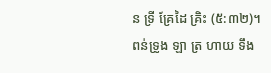ន ទ្រី គ្រែដៃ គ្រិះ (៥:៣២)។
ពន់ទ្រូង ឡា ត្រ ហាយ ទឹង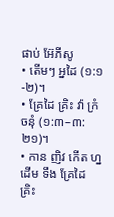ផាប់ អ៊ែភីសូ
• តើមៗ អ្នដៃ (១:១-២)។
• គ្រែដៃ គ្រិះ វ៉ា ក្រំ ចនុំ (១:៣–៣:២១)។
• កាន ញិវ កើត ហ្នដើម ទឹង គ្រែដៃ គ្រិះ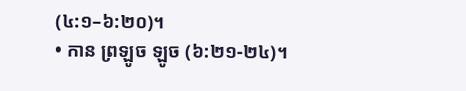(៤:១–៦:២០)។
• កាន ព្រឡូច ឡូច (៦:២១-២៤)។